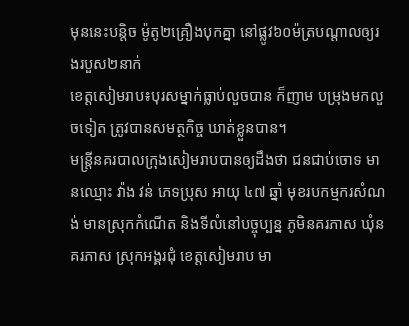មុននេះបន្តិច ម៉ូតូ២គ្រឿងបុកគ្នា នៅផ្លូវ៦០ម៉ត្របណ្ដាលឲ្យរងរបួស២នាក់
ខេត្តសៀមរាប៖បុរសម្នាក់ធ្លាប់លួចបាន ក៏ញាម បម្រុងមកលួចទៀត ត្រូវបានសមត្ថកិច្ច ឃាត់ខ្លួនបាន។
មន្ត្រីនគរបាលក្រុងសៀមរាបបានឲ្យដឹងថា ជនជាប់ចោទ មានឈ្មោះ វ៉ាង វន់ ភេទប្រុស អាយុ ៤៧ ឆ្នាំ មុខរបកម្មករសំណង់ មានស្រុកកំណើត និងទីលំនៅបច្ចុប្បន្ន ភូមិនគរភាស ឃុំនគរភាស ស្រុកអង្គរជុំ ខេត្តសៀមរាប មា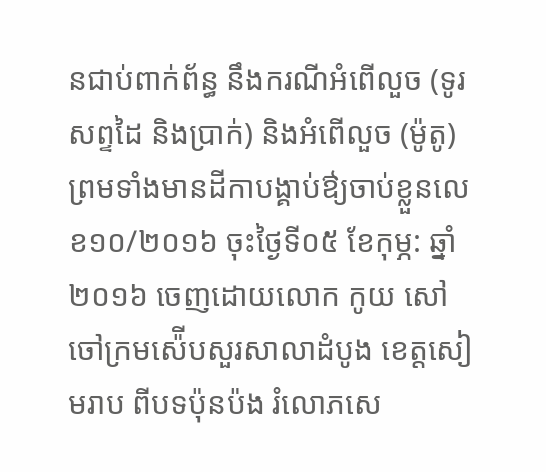នជាប់ពាក់ព័ន្ធ នឹងករណីអំពើលួច (ទូរសព្ទដៃ និងប្រាក់) និងអំពើលួច (ម៉ូតូ) ព្រមទាំងមានដីកាបង្គាប់ឳ្យចាប់ខ្លួនលេខ១០/២០១៦ ចុះថ្ងៃទី០៥ ខែកុម្ភ: ឆ្នាំ២០១៦ ចេញដោយលោក កូយ សៅ ចៅក្រមស៉ើបសួរសាលាដំបូង ខេត្តសៀមរាប ពីបទប៉ុនប៉ង រំលោភសេ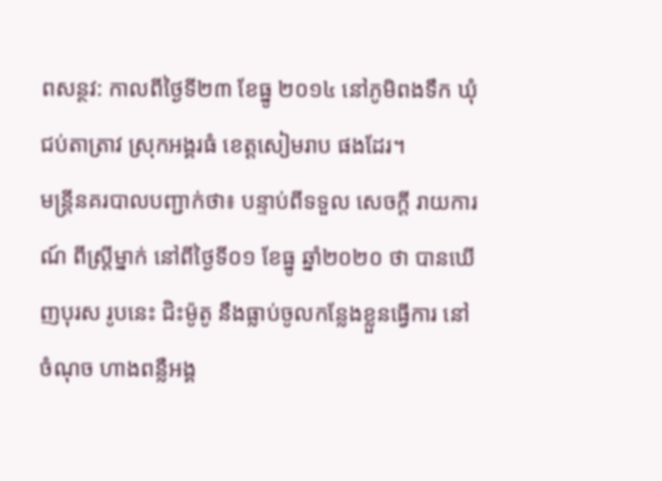ពសន្ថវ: កាលពីថ្ងៃទី២៣ ខែធ្នូ ២០១៤ នៅភូមិពងទឹក ឃុំជប់តាត្រាវ ស្រុកអង្គរធំ ខេត្តសៀមរាប ផងដែរ។
មន្ត្រីនគរបាលបញ្ជាក់ថា៖ បន្ទាប់ពីទទួល សេចក្តី រាយការណ៍ ពីស្ត្រីម្នាក់ នៅពីថ្ងៃទី០១ ខែធ្នូ ឆ្នាំ២០២០ ថា បានឃើញបុរស រូបនេះ ជិះម៉ូតូ នឹងធ្លាប់ចូលកន្លែងខ្លួនធ្វើការ នៅចំណុច ហាងពន្លឺអង្គ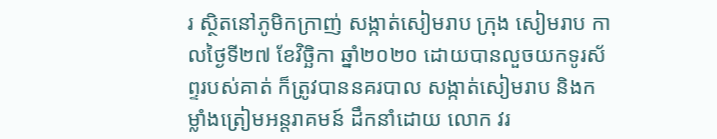រ ស្ថិតនៅភូមិកក្រាញ់ សង្កាត់សៀមរាប ក្រុង សៀមរាប កាលថ្ងៃទី២៧ ខែវិច្ឆិកា ឆ្នាំ២០២០ ដោយបានលួចយកទូរស័ព្ទរបស់គាត់ ក៏ត្រូវបាននគរបាល សង្កាត់សៀមរាប និងកម្លាំងត្រៀមអន្តរាគមន៍ ដឹកនាំដោយ លោក វរ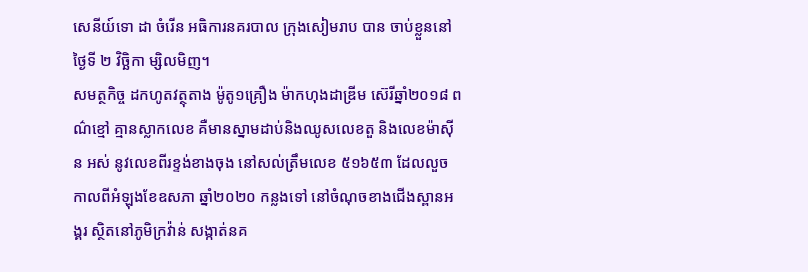សេនីយ៍ទោ ដា ចំរើន អធិការនគរបាល ក្រុងសៀមរាប បាន ចាប់ខ្លួននៅថ្ងៃទី ២ វិច្ឆិកា ម្សិលមិញ។
សមត្ថកិច្ច ដកហូតវត្ថុតាង ម៉ូតូ១គ្រឿង ម៉ាកហុងដាឌ្រីម ស៊េរីឆ្នាំ២០១៨ ពណ៌ខ្មៅ គ្មានស្លាកលេខ គឺមានស្នាមដាប់និងឈូសលេខតួ និងលេខម៉ាស៊ីន អស់ នូវលេខពីរខ្ទង់ខាងចុង នៅសល់ត្រឹមលេខ ៥១៦៥៣ ដែលលួច កាលពីអំឡុងខែឧសភា ឆ្នាំ២០២០ កន្លងទៅ នៅចំណុចខាងជើងស្ពានអង្គរ ស្ថិតនៅភូមិក្រវ៉ាន់ សង្កាត់នគ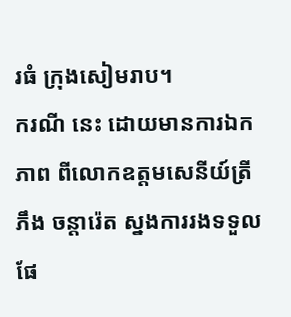រធំ ក្រុងសៀមរាប។
ករណី នេះ ដោយមានការឯកភាព ពីលោកឧត្តមសេនីយ៍ត្រី ភឹង ចន្តារ៉េត ស្នងការរងទទួលផែ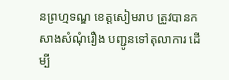នព្រហ្មទណ្ឌ ខេត្តសៀមរាប ត្រូវបានកសាងសំណុំរឿង បញ្ជូនទៅតុលាការ ដើម្បី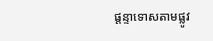ផ្តន្ទាទោសតាមផ្លូវ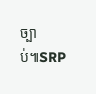ច្បាប់៕SRP